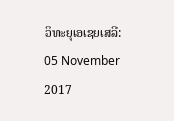ວິທະຍຸເອເຊຍເສລີ: 05 November 2017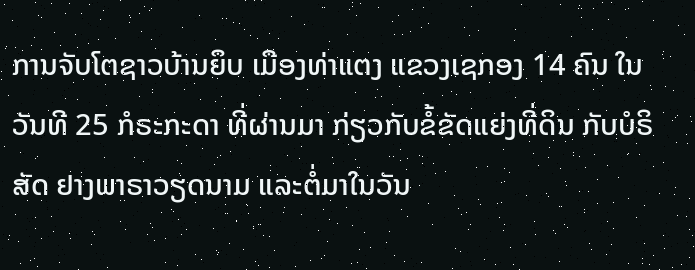ການຈັບໂຕຊາວບ້ານຍຶບ ເມືອງທ່າແຕງ ແຂວງເຊກອງ 14 ຄົນ ໃນວັນທີ 25 ກໍຣະກະດາ ທີ່ຜ່ານມາ ກ່ຽວກັບຂໍ້ຂັດແຍ່ງທີ່ດິນ ກັບບໍຣິສັດ ຢາງພາຣາວຽດນາມ ແລະຕໍ່ມາໃນວັນ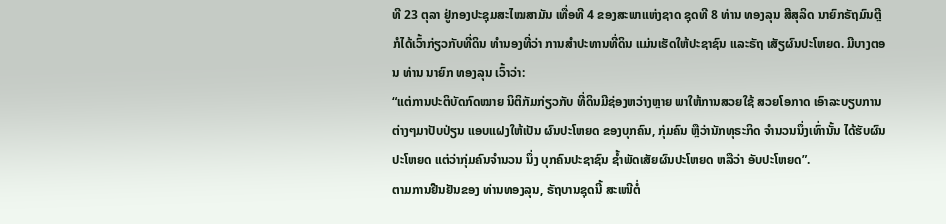ທີ 23 ຕຸລາ ຢູ່ກອງປະຊຸມສະໄໝສາມັນ ເທື່ອທີ 4 ຂອງສະພາແຫ່ງຊາດ ຊຸດທີ 8 ທ່ານ ທອງລຸນ ສີສຸລິດ ນາຍົກຣັຖມົນຕຼີ ກໍໄດ້ເວົ້າກ່ຽວກັບທີ່ດິນ ທຳນອງທີ່ວ່າ ການສຳປະທານທີ່ດິນ ແມ່ນເຮັດໃຫ້ປະຊາຊົນ ແລະຣັຖ ເສັຽຜົນປະໂຫຍດ. ມີບາງຕອນ ທ່ານ ນາຍົກ ທອງລຸນ ເວົ້າວ່າ:
“ແຕ່ການປະຕິບັດກົດໝາຍ ນິຕິກັມກ່ຽວກັບ ທີ່ດິນມີຊ່ອງຫວ່າງຫຼາຍ ພາໃຫ້ການສວຍໃຊ້ ສວຍໂອກາດ ເອົາລະບຽບການຕ່າງໆມາປັບປ່ຽນ ແອບແຝງໃຫ້ເປັນ ຜົນປະໂຫຍດ ຂອງບຸກຄົນ, ກຸ່ມຄົນ ຫຼືວ່ານັກທຸຣະກິດ ຈໍານວນນຶ່ງເທົ່ານັ້ນ ໄດ້ຮັບຜົນປະໂຫຍດ ແຕ່ວ່າກຸ່ມຄົນຈໍານວນ ນຶ່ງ ບຸກຄົນປະຊາຊົນ ຊໍ້າພັດເສັຍຜົນປະໂຫຍດ ຫລືວ່າ ອັບປະໂຫຍດ”.
ຕາມການຢືນຢັນຂອງ ທ່ານທອງລຸນ, ຣັຖບານຊຸດນີ້ ສະເໜີຕໍ່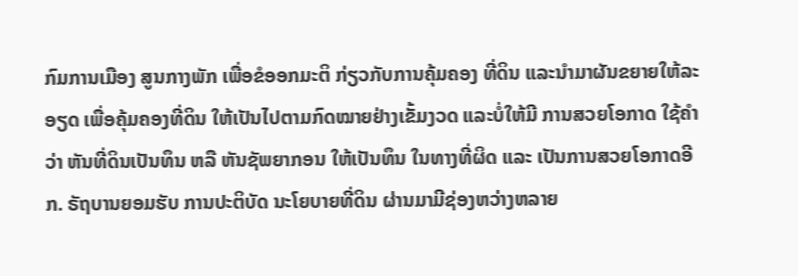ກົມການເມືອງ ສູນກາງພັກ ເພື່ອຂໍອອກມະຕິ ກ່ຽວກັບການຄຸ້ມຄອງ ທີ່ດິນ ແລະນໍາມາຜັນຂຍາຍໃຫ້ລະອຽດ ເພື່ອຄຸ້ມຄອງທີ່ດິນ ໃຫ້ເປັນໄປຕາມກົດໝາຍຢ່າງເຂັ້ມງວດ ແລະບໍ່ໃຫ້ມີ ການສວຍໂອກາດ ໃຊ້ຄໍາວ່າ ຫັນທີ່ດິນເປັນທຶນ ຫລື ຫັນຊັພຍາກອນ ໃຫ້ເປັນທຶນ ໃນທາງທີ່ຜິດ ແລະ ເປັນການສວຍໂອກາດອີກ. ຣັຖບານຍອມຮັບ ການປະຕິບັດ ນະໂຍບາຍທີ່ດິນ ຜ່ານມາມີຊ່ອງຫວ່າງຫລາຍ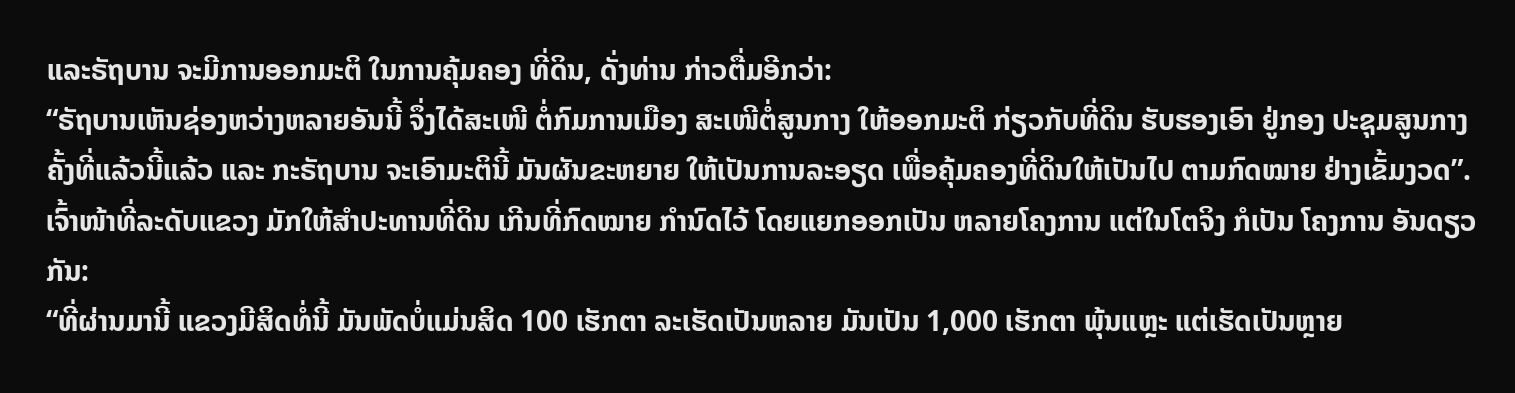ແລະຣັຖບານ ຈະມີການອອກມະຕິ ໃນການຄຸ້ມຄອງ ທີ່ດິນ, ດັ່ງທ່ານ ກ່າວຕື່ມອີກວ່າ:
“ຣັຖບານເຫັນຊ່ອງຫວ່າງຫລາຍອັນນີ້ ຈຶ່ງໄດ້ສະເໜີ ຕໍ່ກົມການເມືອງ ສະເໜີຕໍ່ສູນກາງ ໃຫ້ອອກມະຕິ ກ່ຽວກັບທີ່ດິນ ຮັບຮອງເອົາ ຢູ່ກອງ ປະຊຸມສູນກາງ ຄັ້ງທີ່ແລ້ວນີ້ແລ້ວ ແລະ ກະຣັຖບານ ຈະເອົາມະຕິນີ້ ມັນຜັນຂະຫຍາຍ ໃຫ້ເປັນການລະອຽດ ເພື່ອຄຸ້ມຄອງທີ່ດິນໃຫ້ເປັນໄປ ຕາມກົດໝາຍ ຢ່າງເຂັ້ມງວດ”.
ເຈົ້າໜ້າທີ່ລະດັບແຂວງ ມັກໃຫ້ສຳປະທານທີ່ດິນ ເກີນທີ່ກົດໝາຍ ກຳນົດໄວ້ ໂດຍແຍກອອກເປັນ ຫລາຍໂຄງການ ແຕ່ໃນໂຕຈິງ ກໍເປັນ ໂຄງການ ອັນດຽວກັນ:
“ທີ່ຜ່ານມານີ້ ແຂວງມີສິດທໍ່ນີ້ ມັນພັດບໍ່ແມ່ນສິດ 100 ເຮັກຕາ ລະເຮັດເປັນຫລາຍ ມັນເປັນ 1,000 ເຮັກຕາ ພຸ້ນແຫຼະ ແຕ່ເຮັດເປັນຫຼາຍ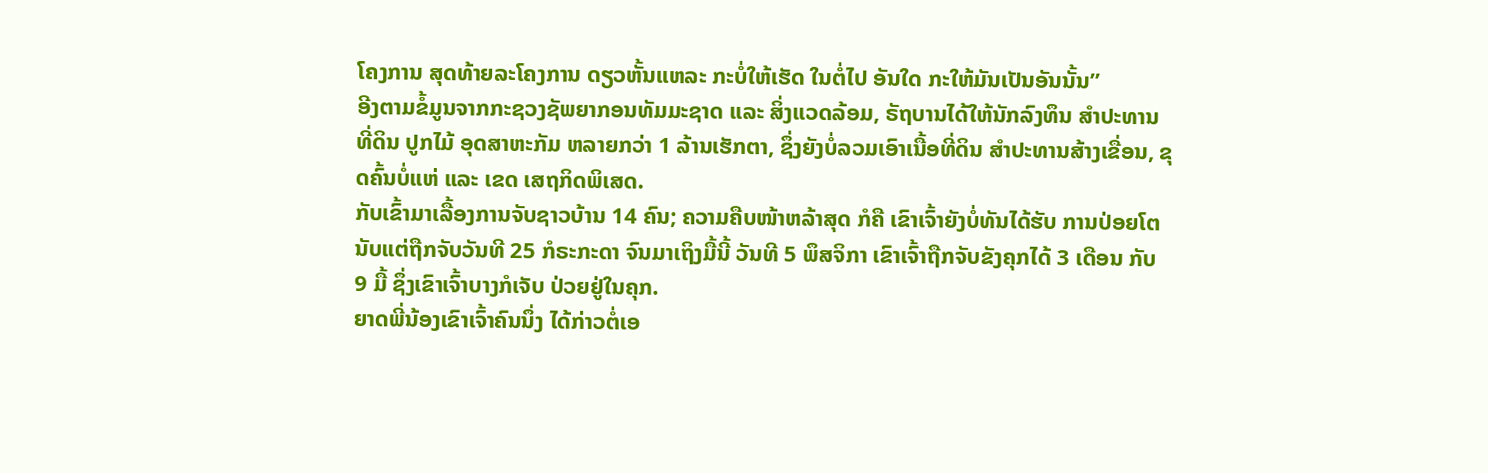ໂຄງການ ສຸດທ້າຍລະໂຄງການ ດຽວຫັ້ນແຫລະ ກະບໍ່ໃຫ້ເຮັດ ໃນຕໍ່ໄປ ອັນໃດ ກະໃຫ້ມັນເປັນອັນນັ້ນ”
ອີງຕາມຂໍ້ມູນຈາກກະຊວງຊັພຍາກອນທັມມະຊາດ ແລະ ສິ່ງແວດລ້ອມ, ຣັຖບານໄດ້ໃຫ້ນັກລົງທຶນ ສໍາປະທານທີ່ດິນ ປູກໄມ້ ອຸດສາຫະກັມ ຫລາຍກວ່າ 1 ລ້ານເຮັກຕາ, ຊຶ່ງຍັງບໍ່ລວມເອົາເນື້ອທີ່ດິນ ສໍາປະທານສ້າງເຂື່ອນ, ຂຸດຄົ້ນບໍ່ແຫ່ ແລະ ເຂດ ເສຖກິດພິເສດ.
ກັບເຂົ້າມາເລື້ອງການຈັບຊາວບ້ານ 14 ຄົນ; ຄວາມຄືບໜ້າຫລ້າສຸດ ກໍຄື ເຂົາເຈົ້າຍັງບໍ່ທັນໄດ້ຮັບ ການປ່ອຍໂຕ ນັບແຕ່ຖືກຈັບວັນທີ 25 ກໍຣະກະດາ ຈົນມາເຖິງມື້ນີ້ ວັນທີ 5 ພຶສຈິກາ ເຂົາເຈົ້າຖືກຈັບຂັງຄຸກໄດ້ 3 ເດືອນ ກັບ 9 ມື້ ຊຶ່ງເຂົາເຈົ້າບາງກໍເຈັບ ປ່ວຍຢູ່ໃນຄຸກ.
ຍາດພີ່ນ້ອງເຂົາເຈົ້າຄົນນຶ່ງ ໄດ້ກ່າວຕໍ່ເອ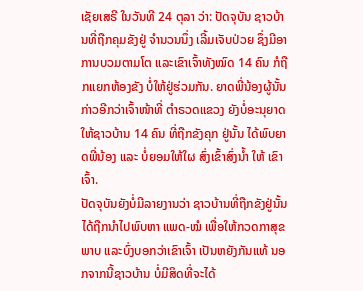ເຊັຍເສຣີ ໃນວັນທີ 24 ຕຸລາ ວ່າ: ປັດຈຸບັນ ຊາວບ້ານທີ່ຖືກຄຸມຂັງຢູ່ ຈຳນວນນຶ່ງ ເລີ້ມເຈັບປ່ວຍ ຊຶ່ງມີອາການບວມຕາມໂຕ ແລະເຂົາເຈົ້າທັງໝົດ 14 ຄົນ ກໍຖືກແຍກຫ້ອງຂັງ ບໍ່ໃຫ້ຢູ່ຮ່ວມກັນ. ຍາດພີ່ນ້ອງຜູ້ນັ້ນ ກ່າວອີກວ່າເຈົ້າໜ້າທີ່ ຕຳຣວດແຂວງ ຍັງບໍ່ອະນຸຍາດ ໃຫ້ຊາວບ້ານ 14 ຄົນ ທີ່ຖືກຂັງຄຸກ ຢູ່ນັ້ນ ໄດ້ພົບຍາດພີ່ນ້ອງ ແລະ ບໍ່ຍອມໃຫ້ໃຜ ສົ່ງເຂົ້າສົ່ງນ້ຳ ໃຫ້ ເຂົາເຈົ້າ.
ປັດຈຸບັນຍັງບໍ່ມີລາຍງານວ່າ ຊາວບ້ານທີ່ຖືກຂັງຢູ່ນັ້ນ ໄດ້ຖືກນຳໄປພົບຫາ ແພດ-ໝໍ ເພື່ອໃຫ້ກວດກາສຸຂພາບ ແລະບົ່ງບອກວ່າເຂົາເຈົ້າ ເປັນຫຍັງກັນແທ້ ນອກຈາກນີ້ຊາວບ້ານ ບໍ່ມີສິດທີ່ຈະໄດ້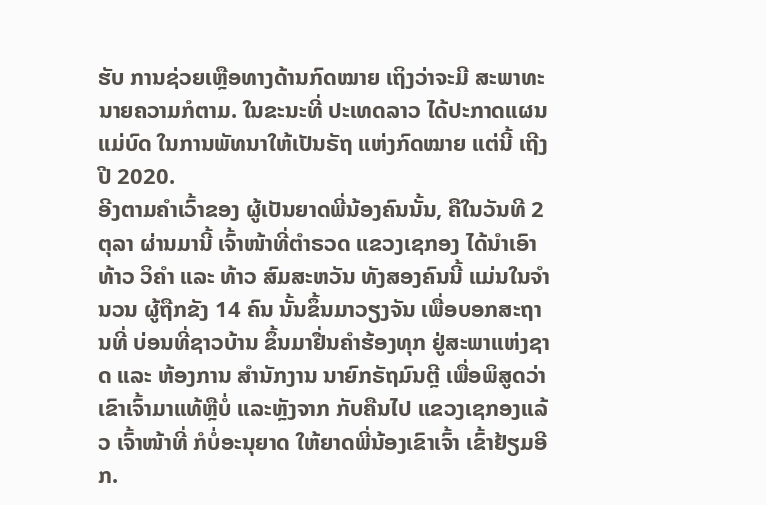ຮັບ ການຊ່ວຍເຫຼືອທາງດ້ານກົດໝາຍ ເຖິງວ່າຈະມີ ສະພາທະນາຍຄວາມກໍຕາມ. ໃນຂະນະທີ່ ປະເທດລາວ ໄດ້ປະກາດແຜນແມ່ບົດ ໃນການພັທນາໃຫ້ເປັນຣັຖ ແຫ່ງກົດໝາຍ ແຕ່ນີ້ ເຖີງປີ 2020.
ອີງຕາມຄໍາເວົ້າຂອງ ຜູ້ເປັນຍາດພີ່ນ້ອງຄົນນັ້ນ, ຄືໃນວັນທີ 2 ຕຸລາ ຜ່ານມານີ້ ເຈົ້າໜ້າທີ່ຕຳຣວດ ແຂວງເຊກອງ ໄດ້ນຳເອົາ ທ້າວ ວິຄຳ ແລະ ທ້າວ ສົມສະຫວັນ ທັງສອງຄົນນີ້ ແມ່ນໃນຈຳນວນ ຜູ້ຖືກຂັງ 14 ຄົນ ນັ້ນຂຶ້ນມາວຽງຈັນ ເພື່ອບອກສະຖານທີ່ ບ່ອນທີ່ຊາວບ້ານ ຂຶ້ນມາຢື່ນຄຳຮ້ອງທຸກ ຢູ່ສະພາແຫ່ງຊາດ ແລະ ຫ້ອງການ ສຳນັກງານ ນາຍົກຣັຖມົນຕຼີ ເພື່ອພິສູດວ່າເຂົາເຈົ້າມາແທ້ຫຼືບໍ່ ແລະຫຼັງຈາກ ກັບຄືນໄປ ແຂວງເຊກອງແລ້ວ ເຈົ້າໜ້າທີ່ ກໍບໍ່ອະນຸຍາດ ໃຫ້ຍາດພີ່ນ້ອງເຂົາເຈົ້າ ເຂົ້າຢ້ຽມອີກ.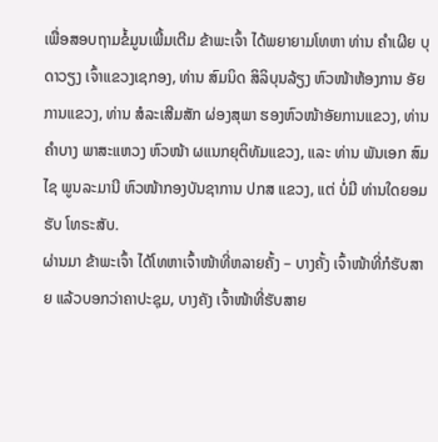ເພື່ອສອບຖາມຂໍ້ມູນເພີ້ມເຕີມ ຂ້າພະເຈົ້າ ໄດ້ພຍາຍາມໂທຫາ ທ່ານ ຄຳເຜີຍ ບຸດາວຽງ ເຈົ້າແຂວງເຊກອງ, ທ່ານ ສົມນິດ ສິລິບຸນລ້ຽງ ຫົວໜ້າຫ້ອງການ ອັຍການແຂວງ, ທ່ານ ສໍລະເສີມສັກ ຜ່ອງສຸພາ ຮອງຫົວໜ້າອັຍການແຂວງ, ທ່ານ ຄຳບາງ ພາສະແຫວງ ຫົວໜ້າ ຜແນກຍຸຕິທັມແຂວງ, ແລະ ທ່ານ ພັນເອກ ສົມໄຊ ພູນລະມານີ ຫົວໜ້າກອງບັນຊາການ ປກສ ແຂວງ, ແຕ່ ບໍ່ມີ ທ່ານໃດຍອມຮັບ ໂທຣະສັບ.
ຜ່ານມາ ຂ້າພະເຈົ້າ ໄດ້ໂທຫາເຈົ້າໜ້າທີ່ຫລາຍຄັ້ງ – ບາງຄັ້ງ ເຈົ້າໜ້າທີ່ກໍຮັບສາຍ ແລ້ວບອກວ່າຄາປະຊຸມ, ບາງຄັງ ເຈົ້າໜ້າທີ່ຮັບສາຍ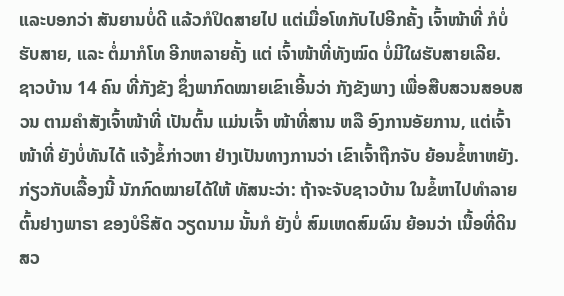ແລະບອກວ່າ ສັນຍານບໍ່ດີ ແລ້ວກໍປິດສາຍໄປ ແຕ່ເມື່ອໂທກັບໄປອີກຄັ້ງ ເຈົ້າໜ້າທີ່ ກໍບໍ່ຮັບສາຍ, ແລະ ຕໍ່ມາກໍໂທ ອີກຫລາຍຄັ້ງ ແຕ່ ເຈົ້າໜ້າທີ່ທັງໝົດ ບໍ່ມີໃຜຮັບສາຍເລີຍ.
ຊາວບ້ານ 14 ຄົນ ທີ່ກັງຂັງ ຊຶ່ງພາກົດໝາຍເຂົາເອີ້ນວ່າ ກັງຂັງພາງ ເພື່ອສືບສວນສອບສວນ ຕາມຄຳສັງເຈົ້າໜ້າທີ່ ເປັນຕົ້ນ ແມ່ນເຈົ້າ ໜ້າທີ່ສານ ຫລື ອົງການອັຍການ, ແຕ່ເຈົ້າໜ້າທີ່ ຍັງບໍ່ທັນໄດ້ ແຈ້ງຂໍ້ກ່າວຫາ ຢ່າງເປັນທາງການວ່າ ເຂົາເຈົ້າຖືກຈັບ ຍ້ອນຂໍ້ຫາຫຍັງ.
ກ່ຽວກັບເລື້ອງນີ້ ນັກກົດໝາຍໄດ້ໃຫ້ ທັສນະວ່າ: ຖ້າຈະຈັບຊາວບ້ານ ໃນຂໍ້ຫາໄປທຳລາຍ ຕົ້ນຢາງພາຣາ ຂອງບໍຣິສັດ ວຽດນາມ ນັ້ນກໍ ຍັງບໍ່ ສົມເຫດສົມຜົນ ຍ້ອນວ່າ ເນື້ອທີ່ດິນ ສວ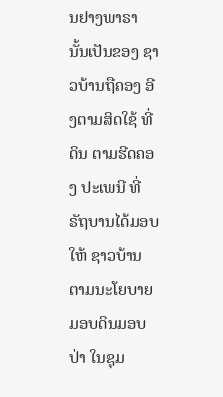ນຢາງພາຣາ ນັ້ນເປັນຂອງ ຊາວບ້ານຖືຄອງ ອີງຕາມສິດໃຊ້ ທີ່ດິນ ຕາມຮີດຄອງ ປະເພນີ ທີ່ຣັຖບານໄດ້ມອບໃຫ້ ຊາວບ້ານ ຕາມນະໂຍບາຍ ມອບດິນມອບປ່າ ໃນຊຸມ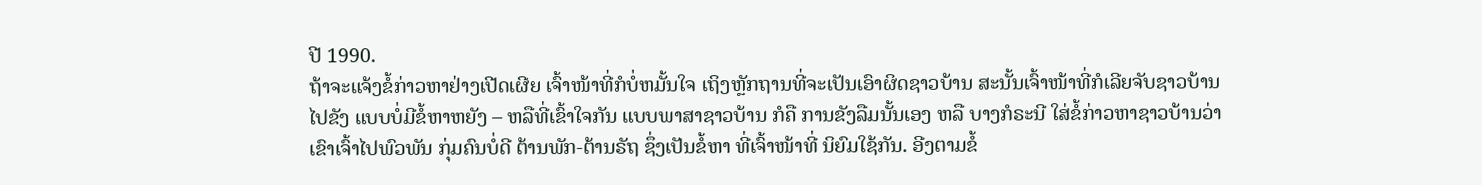ປີ 1990.
ຖ້າຈະແຈ້ງຂໍ້ກ່າວຫາຢ່າງເປີດເຜີຍ ເຈົ້າໜ້າທີ່ກໍບໍ່ຫມັ້ນໃຈ ເຖິງຫຼັກຖານທີ່ຈະເປັນເອົາຜິດຊາວບ້ານ ສະນັ້ນເຈົ້າໜ້າທີ່ກໍເລີຍຈັບຊາວບ້ານ ໄປຂັງ ແບບບໍ່ມີຂໍ້ຫາຫຍັງ – ຫລືທີ່ເຂົ້າໃຈກັນ ແບບພາສາຊາວບ້ານ ກໍຄື ການຂັງລືມນັ້ນເອງ ຫລື ບາງກໍຣະນີ ໃສ່ຂໍ້ກ່າວຫາຊາວບ້ານວ່າ ເຂົາເຈົ້າໄປພົວພັນ ກຸ່ມຄົນບໍ່ດີ ຕ້ານພັກ-ຕ້ານຣັຖ ຊຶ່ງເປັນຂໍ້ຫາ ທີ່ເຈົ້າໜ້າທີ່ ນິຍົມໃຊ້ກັນ. ອີງຕາມຂໍ້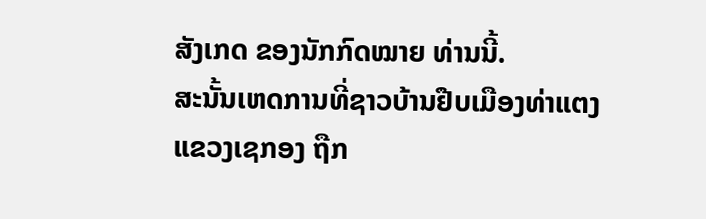ສັງເກດ ຂອງນັກກົດໝາຍ ທ່ານນີ້.
ສະນັ້ນເຫດການທີ່ຊາວບ້ານຢືບເມືອງທ່າແຕງ ແຂວງເຊກອງ ຖືກ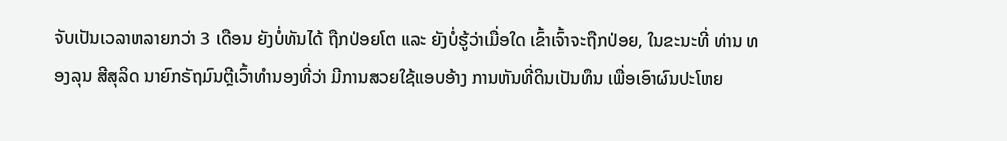ຈັບເປັນເວລາຫລາຍກວ່າ 3 ເດືອນ ຍັງບໍ່ທັນໄດ້ ຖືກປ່ອຍໂຕ ແລະ ຍັງບໍ່ຮູ້ວ່າເມື່ອໃດ ເຂົ້າເຈົ້າຈະຖືກປ່ອຍ, ໃນຂະນະທີ່ ທ່ານ ທອງລຸນ ສີສຸລິດ ນາຍົກຣັຖມົນຕຼີເວົ້າທຳນອງທີ່ວ່າ ມີການສວຍໃຊ້ແອບອ້າງ ການຫັນທີ່ດິນເປັນທຶນ ເພື່ອເອົາຜົນປະໂຫຍ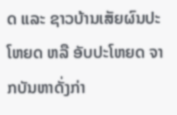ດ ແລະ ຊາວບ້ານເສັຍຜົນປະໂຫຍດ ຫລື ອັບປະໂຫຍດ ຈາກບັນຫາດັ່ງກ່າ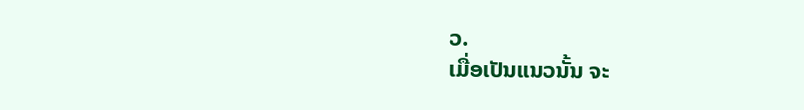ວ.
ເມື່ອເປັນແນວນັ້ນ ຈະ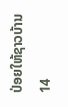ປ່ອຍໃຫ້ຊາວບ້ານ 14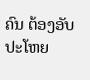ຄົນ ຕ້ອງອັບປະໂຫຍ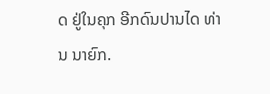ດ ຢູ່ໃນຄຸກ ອີກດົນປານໄດ ທ່ານ ນາຍົກ.